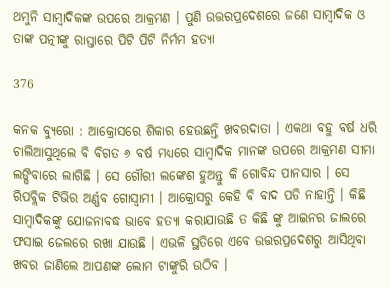ଥମୁନି ସାମ୍ବାଦିକଙ୍କ ଉପରେ ଆକ୍ରମଣ । ପୁଣି ଉତ୍ତରପ୍ରଦେଶରେ ଜଣେ ସାମ୍ବାଦିକ ଓ ତାଙ୍କ ପତ୍ନୀଙ୍କୁ ରାସ୍ତାରେ ପିଟି ପିଟି ନିର୍ମମ ହତ୍ୟା

376

କନକ ବ୍ୟୁରୋ : ଆକ୍ରୋସରେ ଶିକାର ହେଉଛନ୍ତି ଖବରଦାତା । ଏକଥା ବହୁ ବର୍ଷ ଧରି ଚାଲିଆସୁଥିଲେ ବି ବିଗତ ୬ ବର୍ଷ ମଧ୍ୟରେ ସାମ୍ବାଦିକ ମାନଙ୍କ ଉପରେ ଆକ୍ରମଣ ସୀମା ଲଙ୍ଘିବାରେ ଲାଗିଛି । ସେ ଗୌରୀ ଲଙ୍କେଶ ହୁଅନ୍ତୁ କି ଗୋବିନ୍ଦ ପାନସାର । ସେ ରିପବ୍ଲିକ ଟିଭିର ଅର୍ଣ୍ଣବ ଗୋସ୍ୱାମୀ । ଆକ୍ରୋସରୁ କେହି ବି ବାଦ ପଡି ନାହାନ୍ତି । କିଛି ସାମ୍ବାଦିକଙ୍କୁ ଯୋଜନାବଦ୍ଧ ଭାବେ ହତ୍ୟା କରାଯାଉଛି ତ କିଛି ଙ୍କୁ ଆଇନର ଜାଲରେ ଫସାଇ ଜେଲରେ ରଖା ଯାଉଛି । ଏଭଳି ସ୍ଥତିରେ ଏବେ ଉତ୍ତରପ୍ରଦେଶରୁ ଆସିଥିବା ଖବର ଜାଣିଲେ ଆପଣଙ୍କ ଲୋମ ଟାଙ୍କୁରି ଉଠିବ ।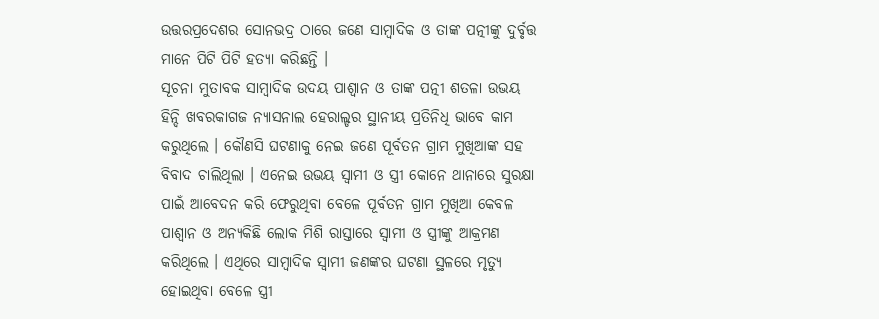ଉତ୍ତରପ୍ରଦେଶର ସୋନଭଦ୍ର ଠାରେ ଜଣେ ସାମ୍ବାଦିକ ଓ ତାଙ୍କ ପତ୍ନୀଙ୍କୁ ଦୁର୍ବୃତ୍ତ ମାନେ ପିଟି ପିଟି ହତ୍ୟା କରିଛନ୍ତି ।
ସୂଚନା ମୁତାବକ ସାମ୍ବାଦିକ ଉଦୟ ପାଶ୍ୱାନ ଓ ତାଙ୍କ ପତ୍ନୀ ଶତଳା ଉଭୟ ହିନ୍ଦି ଖବରକାଗଜ ନ୍ୟାସନାଲ ହେରାଲ୍ଡର ସ୍ଥାନୀୟ ପ୍ରତିନିଧି ଭାବେ କାମ କରୁଥିଲେ । କୌଣସି ଘଟଣାକୁ ନେଇ ଜଣେ ପୂର୍ବତନ ଗ୍ରାମ ମୁଖିଆଙ୍କ ସହ ବିବାଦ ଚାଲିଥିଲା । ଏନେଇ ଉଭୟ ସ୍ୱାମୀ ଓ ସ୍ତ୍ରୀ କୋନେ ଥାନାରେ ସୁରକ୍ଷା ପାଇଁ ଆବେଦନ କରି ଫେରୁଥିବା ବେଳେ ପୂର୍ବତନ ଗ୍ରାମ ମୁଖିଆ କେବଳ ପାଶ୍ୱାନ ଓ ଅନ୍ୟକିଛି ଲୋକ ମିଶି ରାସ୍ତାରେ ସ୍ୱାମୀ ଓ ସ୍ତ୍ରୀଙ୍କୁ ଆକ୍ରମଣ କରିଥିଲେ । ଏଥିରେ ସାମ୍ବାଦିକ ସ୍ୱାମୀ ଜଣଙ୍କର ଘଟଣା ସ୍ଥଳରେ ମୃତ୍ୟୁ ହୋଇଥିବା ବେଳେ ସ୍ତ୍ରୀ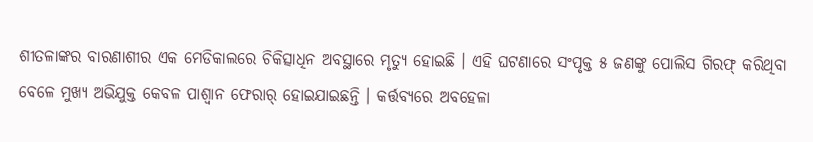ଶୀତଳାଙ୍କର ବାରଣାଶୀର ଏକ ମେଡିକାଲରେ ଚିକିତ୍ସାଧିନ ଅବସ୍ଥାରେ ମୃତ୍ୟୁ ହୋଇଛି । ଏହି ଘଟଣାରେ ସଂପୃକ୍ତ ୫ ଜଣଙ୍କୁ ପୋଲିସ ଗିରଫ୍ କରିଥିବା ବେଳେ ମୁଖ୍ୟ ଅଭିଯୁକ୍ତ କେବଳ ପାଶ୍ୱାନ ଫେରାର୍ ହୋଇଯାଇଛନ୍ତି । କର୍ତ୍ତବ୍ୟରେ ଅବହେଳା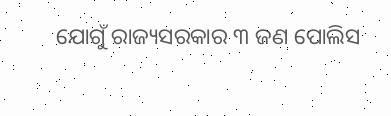ଯୋଗୁଁ ରାଜ୍ୟସରକାର ୩ ଜଣ ପୋଲିସ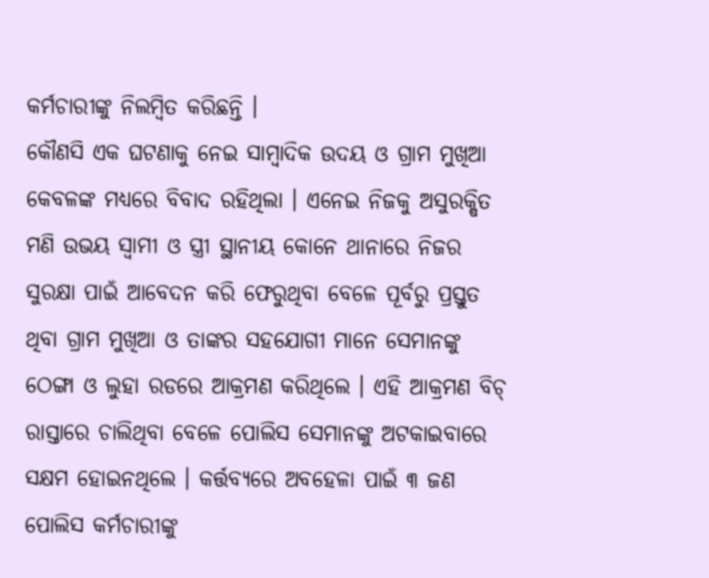କର୍ମଚାରୀଙ୍କୁ ନିଲମ୍ବିତ କରିଛନ୍ତି ।
କୌଣସି ଏକ ଘଟଣାକୁ ନେଇ ସାମ୍ବାଦିକ ଉଦୟ ଓ ଗ୍ରାମ ମୁଖିଆ କେବଳଙ୍କ ମଧ୍ୟରେ ବିବାଦ ରହିଥିଲା । ଏନେଇ ନିଜକୁ ଅସୁରକ୍ଷିତ ମଣି ଉଭୟ ସ୍ୱାମୀ ଓ ସ୍ତ୍ରୀ ସ୍ଥାନୀୟ କୋନେ ଥାନାରେ ନିଜର ସୁରକ୍ଷା ପାଇଁ ଆବେଦନ କରି ଫେରୁଥିବା ବେଳେ ପୂର୍ବରୁ ପ୍ରସ୍ତୁତ ଥିବା ଗ୍ରାମ ମୁଖିଆ ଓ ତାଙ୍କର ସହଯୋଗୀ ମାନେ ସେମାନଙ୍କୁ ଠେଙ୍ଗା ଓ ଲୁହା ରଡରେ ଆକ୍ରମଣ କରିଥିଲେ । ଏହି ଆକ୍ରମଣ ବିଚ୍ ରାସ୍ତାରେ ଚାଲିଥିବା ବେଳେ ପୋଲିସ ସେମାନଙ୍କୁ ଅଟକାଇବାରେ ସକ୍ଷମ ହୋଇନଥିଲେ । କର୍ତ୍ତବ୍ୟରେ ଅବହେଳା ପାଇଁ ୩ ଜଣ ପୋଲିସ କର୍ମଚାରୀଙ୍କୁ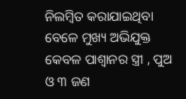ନିଲମ୍ବିତ କରାଯାଇଥିବା ବେଳେ ମୁଖ୍ୟ ଅଭିଯୁକ୍ତ କେବଳ ପାଶ୍ୱାନର ସ୍ତ୍ରୀ , ପୁଅ ଓ ୩ ଜଣ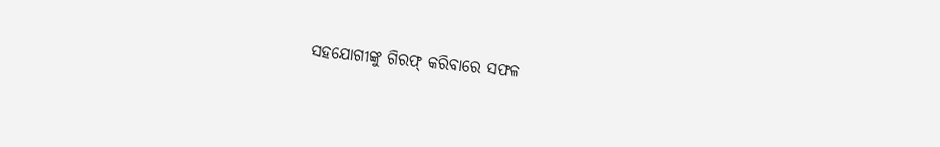ସହଯୋଗୀଙ୍କୁ ଗିରଫ୍ କରିବାରେ ସଫଳ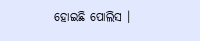ହୋଇଛି ପୋଲିସ ।